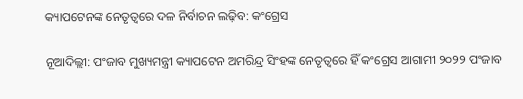କ୍ୟାପଟେନଙ୍କ ନେତୃତ୍ୱରେ ଦଳ ନିର୍ବାଚନ ଲଢ଼ିବ: କଂଗ୍ରେସ

ନୂଆଦିଲ୍ଲୀ: ପଂଜାବ ମୁଖ୍ୟମନ୍ତ୍ରୀ କ୍ୟାପଟେନ ଅମରିନ୍ଦ୍ର ସିଂହଙ୍କ ନେତୃତ୍ୱରେ ହିଁ କଂଗ୍ରେସ ଆଗାମୀ ୨୦୨୨ ପଂଜାବ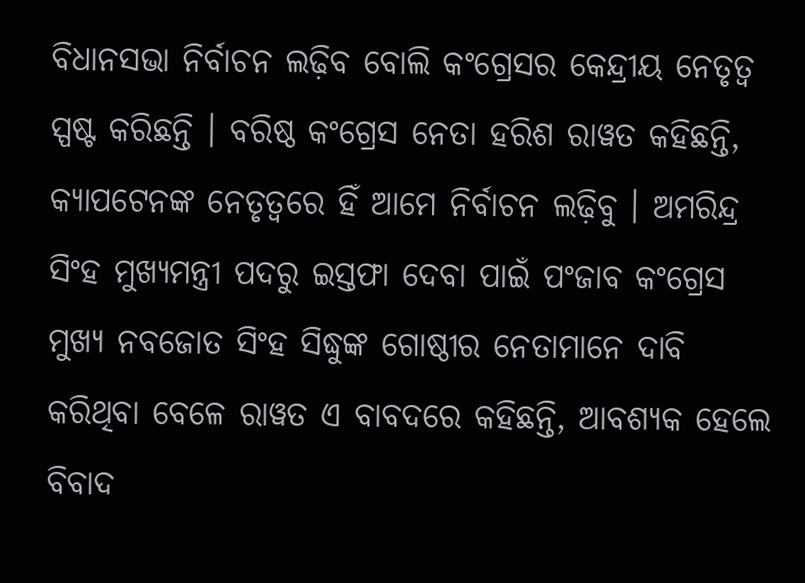ବିଧାନସଭା ନିର୍ବାଚନ ଲଢ଼ିବ ବୋଲି କଂଗ୍ରେସର କେନ୍ଦ୍ରୀୟ ନେତୃତ୍ୱ ସ୍ପଷ୍ଟ କରିଛନ୍ତି । ବରିଷ୍ଠ କଂଗ୍ରେସ ନେତା ହରିଶ ରାୱତ କହିଛନ୍ତି, କ୍ୟାପଟେନଙ୍କ ନେତୃତ୍ୱରେ ହିଁ ଆମେ ନିର୍ବାଚନ ଲଢ଼ିବୁ । ଅମରିନ୍ଦ୍ର ସିଂହ ମୁଖ୍ୟମନ୍ତ୍ରୀ ପଦରୁ ଇସ୍ତଫା ଦେବା ପାଇଁ ପଂଜାବ କଂଗ୍ରେସ ମୁଖ୍ୟ ନବଜୋତ ସିଂହ ସିଦ୍ଧୁଙ୍କ ଗୋଷ୍ଠୀର ନେତାମାନେ ଦାବି କରିଥିବା ବେଳେ ରାୱତ ଏ ବାବଦରେ କହିଛନ୍ତି, ଆବଶ୍ୟକ ହେଲେ ବିବାଦ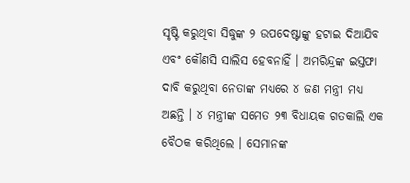ସୃଷ୍ଟି କରୁଥିବା ସିଦ୍ଧୁଙ୍କ ୨ ଉପଦେଷ୍ଟାଙ୍କୁ ହଟାଇ ଦିଆଯିବ ଏବଂ କୌଣସି ସାଲିସ ହେବନାହିଁ । ଅମରିନ୍ଦ୍ରଙ୍କ ଇସ୍ତଫା ଦାବି କରୁଥିବା ନେତାଙ୍କ ମଧ୍ୟରେ ୪ ଜଣ ମନ୍ତ୍ରୀ ମଧ୍ୟ ଅଛନ୍ତି । ୪ ମନ୍ତ୍ରୀଙ୍କ ସମେତ ୨୩ ବିଧାୟକ ଗତକାଲି ଏକ ବୈଠକ କରିଥିଲେ । ସେମାନଙ୍କ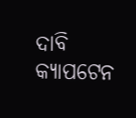ଦାବି କ୍ୟାପଟେନ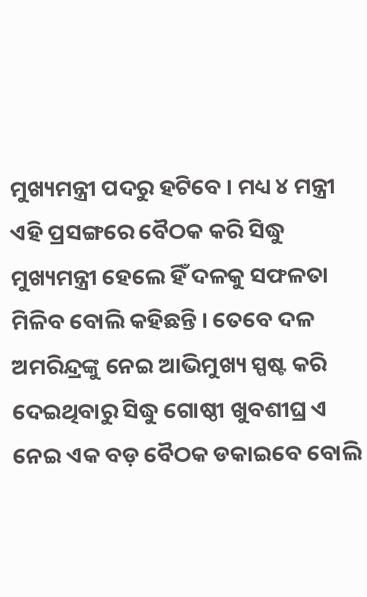ମୁଖ୍ୟମନ୍ତ୍ରୀ ପଦରୁ ହଟିବେ । ମଧ୍ୟ ୪ ମନ୍ତ୍ରୀ ଏହି ପ୍ରସଙ୍ଗରେ ବୈଠକ କରି ସିଦ୍ଧୁ ମୁଖ୍ୟମନ୍ତ୍ରୀ ହେଲେ ହିଁ ଦଳକୁ ସଫଳତା ମିଳିବ ବୋଲି କହିଛନ୍ତି । ତେବେ ଦଳ ଅମରିନ୍ଦ୍ରଙ୍କୁ ନେଇ ଆଭିମୁଖ୍ୟ ସ୍ପଷ୍ଟ କରି ଦେଇଥିବାରୁ ସିଦ୍ଧୁ ଗୋଷ୍ଠୀ ଖୁବଶୀଘ୍ର ଏ ନେଇ ଏକ ବଡ଼ ବୈଠକ ଡକାଇବେ ବୋଲି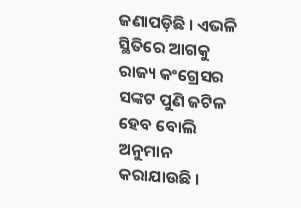ଜଣାପଡ଼ିଛି । ଏଭଳି ସ୍ଥିତିରେ ଆଗକୁ ରାଜ୍ୟ କଂଗ୍ରେସର ସଙ୍କଟ ପୁଣି ଜଟିଳ ହେବ ବୋଲି ଅନୁମାନ କରାଯାଉଛି ।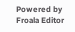Powered by Froala Editor